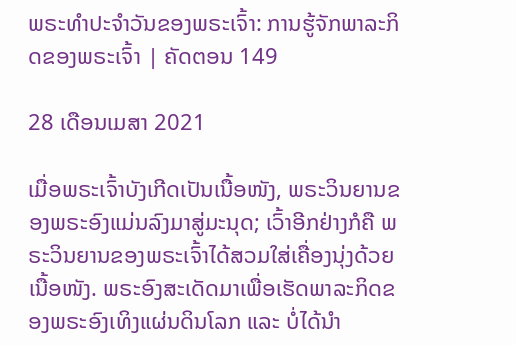ພຣະທຳປະຈຳວັນຂອງພຣະເຈົ້າ: ການຮູ້ຈັກພາລະກິດຂອງພຣະເຈົ້າ | ຄັດຕອນ 149

28 ເດືອນເມສາ 2021

ເມື່ອພຣະເຈົ້າບັງເກີດເປັນເນື້ອໜັງ, ພຣະວິນຍານຂອງພຣະອົງແມ່ນລົງມາສູ່ມະນຸດ; ເວົ້າອີກຢ່າງກໍຄື ພຣະວິນຍານຂອງພຣະເຈົ້າໄດ້ສວມໃສ່ເຄື່ອງນຸ່ງດ້ວຍເນື້ອໜັງ. ພຣະອົງສະເດັດມາເພື່ອເຮັດພາລະກິດຂອງພຣະອົງເທິງແຜ່ນດິນໂລກ ແລະ ບໍ່ໄດ້ນໍາ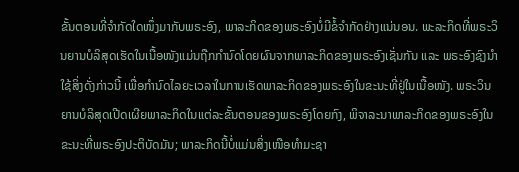ຂັ້ນຕອນທີ່ຈໍາກັດໃດໜຶ່ງມາກັບພຣະອົງ, ພາລະກິດຂອງພຣະອົງບໍ່ມີຂໍ້ຈໍາກັດຢ່າງແນ່ນອນ. ພະລະກິດທີ່ພຣະວິນຍານບໍລິສຸດເຮັດໃນເນື້ອໜັງແມ່ນຖືກກໍານົດໂດຍຜົນຈາກພາລະກິດຂອງພຣະອົງເຊັ່ນກັນ ແລະ ພຣະອົງຊົງນໍາໃຊ້ສິ່ງດັ່ງກ່າວນີ້ ເພື່ອກໍານົດໄລຍະເວລາໃນການເຮັດພາລະກິດຂອງພຣະອົງໃນຂະນະທີ່ຢູ່ໃນເນື້ອໜັງ. ພຣະວິນຍານບໍລິສຸດເປີດເຜີຍພາລະກິດໃນແຕ່ລະຂັ້ນຕອນຂອງພຣະອົງໂດຍກົງ, ພິຈາລະນາພາລະກິດຂອງພຣະອົງໃນຂະນະທີ່ພຣະອົງປະຕິບັດມັນ; ພາລະກິດນີ້ບໍ່ແມ່ນສິ່ງເໜືອທໍາມະຊາ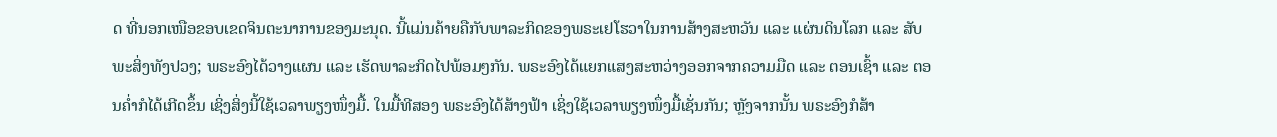ດ ທີ່ນອກເໜືອຂອບເຂດຈິນຕະນາການຂອງມະນຸດ. ນີ້ແມ່ນຄ້າຍຄືກັບພາລະກິດຂອງພຣະເຢໂຮວາໃນການສ້າງສະຫວັນ ແລະ ແຜ່ນດິນໂລກ ແລະ ສັບພະສິ່ງທັງປວງ; ພຣະອົງໄດ້ວາງແຜນ ແລະ ເຮັດພາລະກິດໄປພ້ອມໆກັນ. ພຣະອົງໄດ້ແຍກແສງສະຫວ່າງອອກຈາກຄວາມມືດ ແລະ ຕອນເຊົ້າ ແລະ ຕອນຄໍ່າກໍໄດ້ເກີດຂຶ້ນ ເຊິ່ງສິ່ງນີ້ໃຊ້ເວລາພຽງໜຶ່ງມື້. ໃນມື້ທີສອງ ພຣະອົງໄດ້ສ້າງຟ້າ ເຊິ່ງໃຊ້ເວລາພຽງໜຶ່ງມື້ເຊັ່ນກັນ; ຫຼັງຈາກນັ້ນ ພຣະອົງກໍສ້າ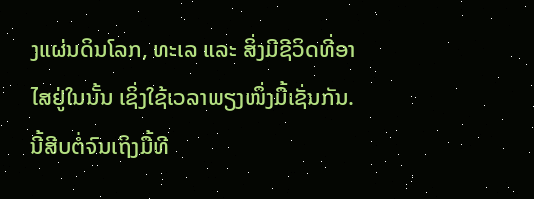ງແຜ່ນດິນໂລກ, ທະເລ ແລະ ສິ່ງມີຊີວິດທີ່ອາໄສຢູ່ໃນນັ້ນ ເຊິ່ງໃຊ້ເວລາພຽງໜຶ່ງມື້ເຊັ່ນກັນ. ນີ້ສີບຕໍ່ຈົນເຖິງມື້ທີ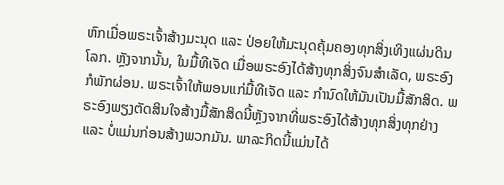ຫົກເມື່ອພຣະເຈົ້າສ້າງມະນຸດ ແລະ ປ່ອຍໃຫ້ມະນຸດຄຸ້ມຄອງທຸກສິ່ງເທິງແຜ່ນດິນໂລກ. ຫຼັງຈາກນັ້ນ, ໃນມື້ທີເຈັດ ເມື່ອພຣະອົງໄດ້ສ້າງທຸກສິ່ງຈົນສໍາເລັດ, ພຣະອົງກໍພັກຜ່ອນ. ພຣະເຈົ້າໃຫ້ພອນແກ່ມື້ທີເຈັດ ແລະ ກໍານົດໃຫ້ມັນເປັນມື້ສັກສິດ. ພຣະອົງພຽງຕັດສິນໃຈສ້າງມື້ສັກສິດນີ້ຫຼັງຈາກທີ່ພຣະອົງໄດ້ສ້າງທຸກສິ່ງທຸກຢ່າງ ແລະ ບໍ່ແມ່ນກ່ອນສ້າງພວກມັນ. ພາລະກິດນີ້ແມ່ນໄດ້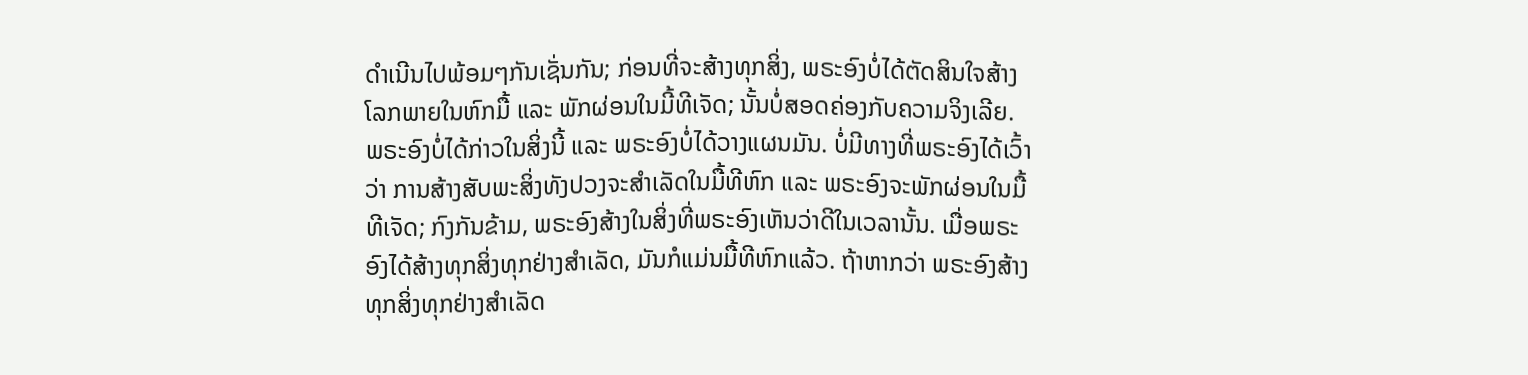ດໍາເນີນໄປພ້ອມໆກັນເຊັ່ນກັນ; ກ່ອນທີ່ຈະສ້າງທຸກສິ່ງ, ພຣະອົງບໍ່ໄດ້ຕັດສິນໃຈສ້າງໂລກພາຍໃນຫົກມື້ ແລະ ພັກຜ່ອນໃນມີ້ທີເຈັດ; ນັ້ນບໍ່ສອດຄ່ອງກັບຄວາມຈິງເລີຍ. ພຣະອົງບໍ່ໄດ້ກ່າວໃນສິ່ງນີ້ ແລະ ພຣະອົງບໍ່ໄດ້ວາງແຜນມັນ. ບໍ່ມີທາງທີ່ພຣະອົງໄດ້ເວົ້າວ່າ ການສ້າງສັບພະສິ່ງທັງປວງຈະສໍາເລັດໃນມື້ທີຫົກ ແລະ ພຣະອົງຈະພັກຜ່ອນໃນມື້ທີເຈັດ; ກົງກັນຂ້າມ, ພຣະອົງສ້າງໃນສິ່ງທີ່ພຣະອົງເຫັນວ່າດີໃນເວລານັ້ນ. ເມື່ອພຣະອົງໄດ້ສ້າງທຸກສິ່ງທຸກຢ່າງສໍາເລັດ, ມັນກໍແມ່ນມື້ທີຫົກແລ້ວ. ຖ້າຫາກວ່າ ພຣະອົງສ້າງທຸກສິ່ງທຸກຢ່າງສໍາເລັດ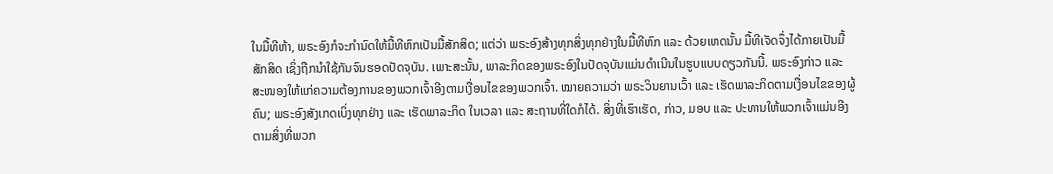ໃນມື້ທີຫ້າ, ພຣະອົງກໍຈະກໍານົດໃຫ້ມື້ທີຫົກເປັນມື້ສັກສິດ; ແຕ່ວ່າ ພຣະອົງສ້າງທຸກສິ່ງທຸກຢ່າງໃນມື້ທີຫົກ ແລະ ດ້ວຍເຫດນັ້ນ ມື້ທີເຈັດຈຶ່ງໄດ້ກາຍເປັນມື້ສັກສິດ ເຊິ່ງຖືກນໍາໃຊ້ກັນຈົນຮອດປັດຈຸບັນ. ເພາະສະນັ້ນ, ພາລະກິດຂອງພຣະອົງໃນປັດຈຸບັນແມ່ນດໍາເນີນໃນຮູບແບບດຽວກັນນີ້. ພຣະອົງກ່າວ ແລະ ສະໜອງໃຫ້ແກ່ຄວາມຕ້ອງການຂອງພວກເຈົ້າອີງຕາມເງື່ອນໄຂຂອງພວກເຈົ້າ. ໝາຍຄວາມວ່າ ພຣະວິນຍານເວົ້າ ແລະ ເຮັດພາລະກິດຕາມເງື່ອນໄຂຂອງຜູ້ຄົນ; ພຣະອົງສັງເກດເບິ່ງທຸກຢ່າງ ແລະ ເຮັດພາລະກິດ ໃນເວລາ ແລະ ສະຖານທີ່ໃດກໍໄດ້. ສິ່ງທີ່ເຮົາເຮັດ, ກ່າວ, ມອບ ແລະ ປະທານໃຫ້ພວກເຈົ້າແມ່ນອີງຕາມສິ່ງທີ່ພວກ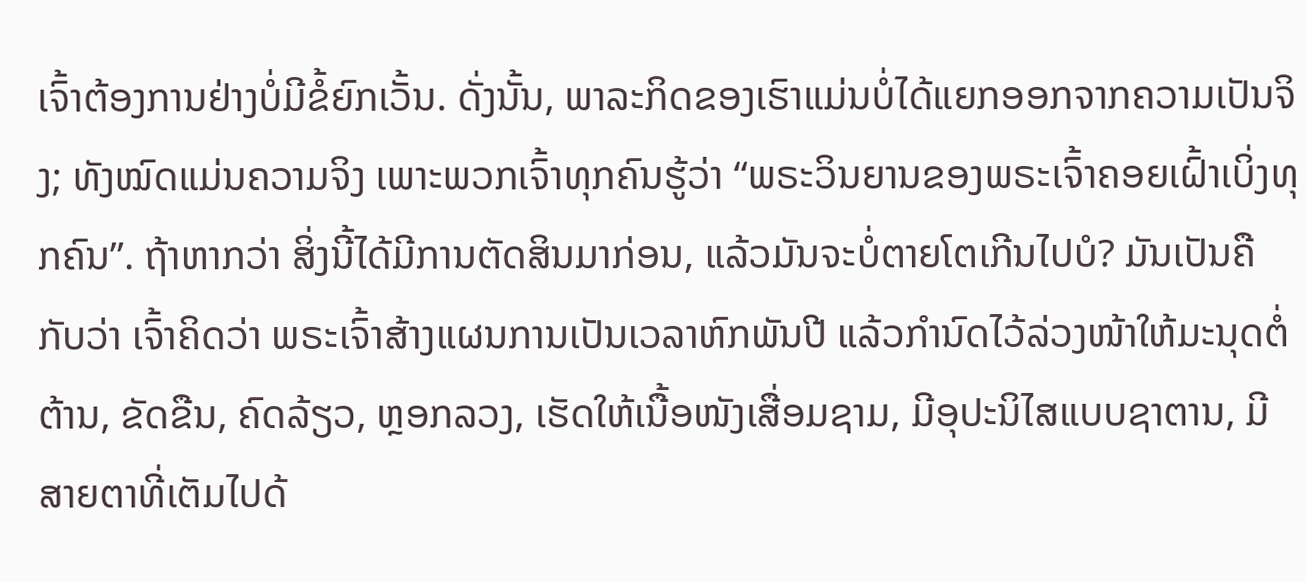ເຈົ້າຕ້ອງການຢ່າງບໍ່ມີຂໍ້ຍົກເວັ້ນ. ດັ່ງນັ້ນ, ພາລະກິດຂອງເຮົາແມ່ນບໍ່ໄດ້ແຍກອອກຈາກຄວາມເປັນຈິງ; ທັງໝົດແມ່ນຄວາມຈິງ ເພາະພວກເຈົ້າທຸກຄົນຮູ້ວ່າ “ພຣະວິນຍານຂອງພຣະເຈົ້າຄອຍເຝົ້າເບິ່ງທຸກຄົນ”. ຖ້າຫາກວ່າ ສິ່ງນີ້ໄດ້ມີການຕັດສິນມາກ່ອນ, ແລ້ວມັນຈະບໍ່ຕາຍໂຕເກີນໄປບໍ? ມັນເປັນຄືກັບວ່າ ເຈົ້າຄິດວ່າ ພຣະເຈົ້າສ້າງແຜນການເປັນເວລາຫົກພັນປີ ແລ້ວກໍານົດໄວ້ລ່ວງໜ້າໃຫ້ມະນຸດຕໍ່ຕ້ານ, ຂັດຂືນ, ຄົດລ້ຽວ, ຫຼອກລວງ, ເຮັດໃຫ້ເນື້ອໜັງເສື່ອມຊາມ, ມີອຸປະນິໄສແບບຊາຕານ, ມີສາຍຕາທີ່ເຕັມໄປດ້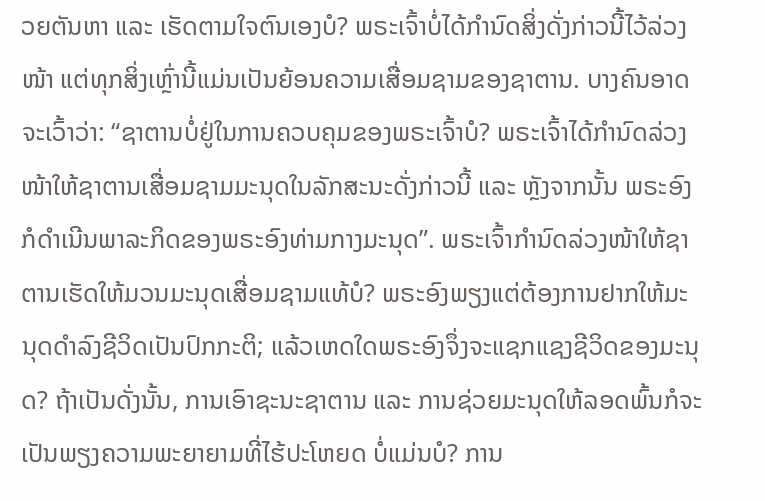ວຍຕັນຫາ ແລະ ເຮັດຕາມໃຈຕົນເອງບໍ? ພຣະເຈົ້າບໍ່ໄດ້ກໍານົດສິ່ງດັ່ງກ່າວນີ້ໄວ້ລ່ວງໜ້າ ແຕ່ທຸກສິ່ງເຫຼົ່ານີ້ແມ່ນເປັນຍ້ອນຄວາມເສື່ອມຊາມຂອງຊາຕານ. ບາງຄົນອາດຈະເວົ້າວ່າ: “ຊາຕານບໍ່ຢູ່ໃນການຄວບຄຸມຂອງພຣະເຈົ້າບໍ? ພຣະເຈົ້າໄດ້ກໍານົດລ່ວງໜ້າໃຫ້ຊາຕານເສື່ອມຊາມມະນຸດໃນລັກສະນະດັ່ງກ່າວນີ້ ແລະ ຫຼັງຈາກນັ້ນ ພຣະອົງກໍດໍາເນີນພາລະກິດຂອງພຣະອົງທ່າມກາງມະນຸດ”. ພຣະເຈົ້າກໍານົດລ່ວງໜ້າໃຫ້ຊາຕານເຮັດໃຫ້ມວນມະນຸດເສື່ອມຊາມແທ້ບໍ? ພຣະອົງພຽງແຕ່ຕ້ອງການຢາກໃຫ້ມະນຸດດໍາລົງຊີວິດເປັນປົກກະຕິ; ແລ້ວເຫດໃດພຣະອົງຈຶ່ງຈະແຊກແຊງຊີວິດຂອງມະນຸດ? ຖ້າເປັນດັ່ງນັ້ນ, ການເອົາຊະນະຊາຕານ ແລະ ການຊ່ວຍມະນຸດໃຫ້ລອດພົ້ນກໍຈະເປັນພຽງຄວາມພະຍາຍາມທີ່ໄຮ້ປະໂຫຍດ ບໍ່ແມ່ນບໍ? ການ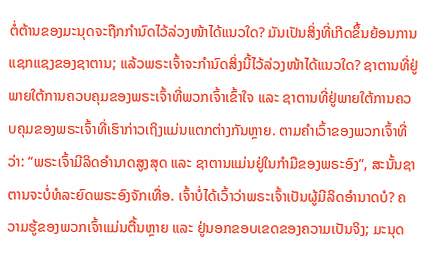ຕໍ່ຕ້ານຂອງມະນຸດຈະຖືກກຳນົດໄວ້ລ່ວງໜ້າໄດ້ແນວໃດ? ມັນເປັນສິ່ງທີ່ເກີດຂຶ້ນຍ້ອນການແຊກແຊງຂອງຊາຕານ; ແລ້ວພຣະເຈົ້າຈະກໍານົດສິ່ງນີ້ໄວ້ລ່ວງໜ້າໄດ້ແນວໃດ? ຊາຕານທີ່ຢູ່ພາຍໃຕ້ການຄວບຄຸມຂອງພຣະເຈົ້າທີ່ພວກເຈົ້າເຂົ້າໃຈ ແລະ ຊາຕານທີ່ຢູ່ພາຍໃຕ້ການຄວບຄຸມຂອງພຣະເຈົ້າທີ່ເຮົາກ່າວເຖິງແມ່ນແຕກຕ່າງກັນຫຼາຍ. ຕາມຄໍາເວົ້າຂອງພວກເຈົ້າທີ່ວ່າ: “ພຣະເຈົ້າມີລິດອໍານາດສູງສຸດ ແລະ ຊາຕານແມ່ນຢູ່ໃນກໍາມືຂອງພຣະອົງ”, ສະນັ້ນຊາຕານຈະບໍ່ທໍລະຍົດພຣະອົງຈັກເທື່ອ. ເຈົ້າບໍ່ໄດ້ເວົ້າວ່າພຣະເຈົ້າເປັນຜູ້ມີລິດອໍານາດບໍ? ຄວາມຮູ້ຂອງພວກເຈົ້າແມ່ນຕື້ນຫຼາຍ ແລະ ຢູ່ນອກຂອບເຂດຂອງຄວາມເປັນຈິງ; ມະນຸດ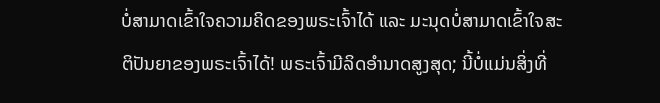ບໍ່ສາມາດເຂົ້າໃຈຄວາມຄິດຂອງພຣະເຈົ້າໄດ້ ແລະ ມະນຸດບໍ່ສາມາດເຂົ້າໃຈສະຕິປັນຍາຂອງພຣະເຈົ້າໄດ້! ພຣະເຈົ້າມີລິດອໍານາດສູງສຸດ; ນີ້ບໍ່ແມ່ນສິ່ງທີ່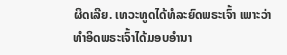ຜິດເລີຍ. ເທວະທູດໄດ້ທໍລະຍົດພຣະເຈົ້າ ເພາະວ່າທໍາອິດພຣະເຈົ້າໄດ້ມອບອໍານາ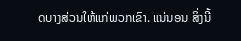ດບາງສ່ວນໃຫ້ແກ່ພວກເຂົາ. ແນ່ນອນ ສິ່ງນີ້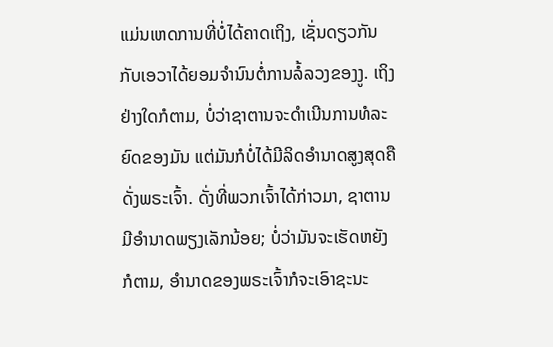ແມ່ນເຫດການທີ່ບໍ່ໄດ້ຄາດເຖິງ, ເຊັ່ນດຽວກັນກັບເອວາໄດ້ຍອມຈຳນົນຕໍ່ການລໍ້ລວງຂອງງູ. ເຖິງຢ່າງໃດກໍຕາມ, ບໍ່ວ່າຊາຕານຈະດໍາເນີນການທໍລະຍົດຂອງມັນ ແຕ່ມັນກໍບໍ່ໄດ້ມີລິດອໍານາດສູງສຸດຄືດັ່ງພຣະເຈົ້າ. ດັ່ງທີ່ພວກເຈົ້າໄດ້ກ່າວມາ, ຊາຕານມີອໍານາດພຽງເລັກນ້ອຍ; ບໍ່ວ່າມັນຈະເຮັດຫຍັງກໍຕາມ, ອໍານາດຂອງພຣະເຈົ້າກໍຈະເອົາຊະນະ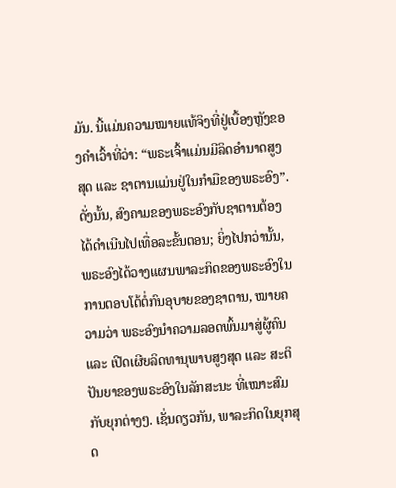ມັນ. ນີ້ແມ່ນຄວາມໝາຍແທ້ຈິງທີ່ຢູ່ເບື້ອງຫຼັງຂອງຄໍາເວົ້າທີ່ວ່າ: “ພຣະເຈົ້າແມ່ນມີລິດອໍານາດສູງສຸດ ແລະ ຊາຕານແມ່ນຢູ່ໃນກໍາມືຂອງພຣະອົງ”. ດັ່ງນັ້ນ, ສົງຄາມຂອງພຣະອົງກັບຊາຕານຕ້ອງໄດ້ດໍາເນີນໄປເທື່ອລະຂັ້ນຕອນ; ຍິ່ງໄປກວ່ານັ້ນ, ພຣະອົງໄດ້ວາງແຜນພາລະກິດຂອງພຣະອົງໃນການຕອບໂຕ້ຕໍ່ກົນອຸບາຍຂອງຊາຕານ, ໝາຍຄວາມວ່າ ພຣະອົງນໍາຄວາມລອດພົ້ນມາສູ່ຜູ້ຄົນ ແລະ ເປີດເຜີຍລິດທານຸພາບສູງສຸດ ແລະ ສະຕິປັນຍາຂອງພຣະອົງໃນລັກສະນະ ທີ່ເໝາະສົມກັບຍຸກຕ່າງໆ. ເຊັ່ນດຽວກັນ, ພາລະກິດໃນຍຸກສຸດ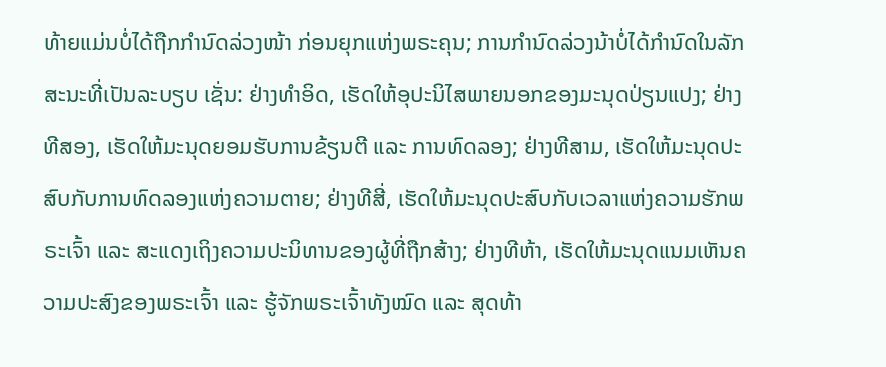ທ້າຍແມ່ນບໍ່ໄດ້ຖືກກໍານົດລ່ວງໜ້າ ກ່ອນຍຸກແຫ່ງພຣະຄຸນ; ການກໍານົດລ່ວງນ້າບໍ່ໄດ້ກໍານົດໃນລັກສະນະທີ່ເປັນລະບຽບ ເຊັ່ນ: ຢ່າງທໍາອິດ, ເຮັດໃຫ້ອຸປະນິໄສພາຍນອກຂອງມະນຸດປ່ຽນແປງ; ຢ່າງທີສອງ, ເຮັດໃຫ້ມະນຸດຍອມຮັບການຂ້ຽນຕີ ແລະ ການທົດລອງ; ຢ່າງທີສາມ, ເຮັດໃຫ້ມະນຸດປະສົບກັບການທົດລອງແຫ່ງຄວາມຕາຍ; ຢ່າງທີສີ່, ເຮັດໃຫ້ມະນຸດປະສົບກັບເວລາແຫ່ງຄວາມຮັກພຣະເຈົ້າ ແລະ ສະແດງເຖິງຄວາມປະນິທານຂອງຜູ້ທີ່ຖືກສ້າງ; ຢ່າງທີຫ້າ, ເຮັດໃຫ້ມະນຸດແນມເຫັນຄວາມປະສົງຂອງພຣະເຈົ້າ ແລະ ຮູ້ຈັກພຣະເຈົ້າທັງໝົດ ແລະ ສຸດທ້າ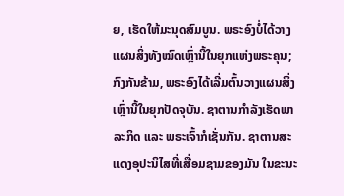ຍ, ເຮັດໃຫ້ມະນຸດສົມບູນ. ພຣະອົງບໍ່ໄດ້ວາງແຜນສິ່ງທັງໝົດເຫຼົ່ານີ້ໃນຍຸກແຫ່ງພຣະຄຸນ; ກົງກັນຂ້າມ, ພຣະອົງໄດ້ເລີ່ມຕົ້ນວາງແຜນສິ່ງເຫຼົ່ານີ້ໃນຍຸກປັດຈຸບັນ. ຊາຕານກໍາລັງເຮັດພາລະກິດ ແລະ ພຣະເຈົ້າກໍເຊັ່ນກັນ. ຊາຕານສະແດງອຸປະນິໄສທີ່ເສື່ອມຊາມຂອງມັນ ໃນຂະນະ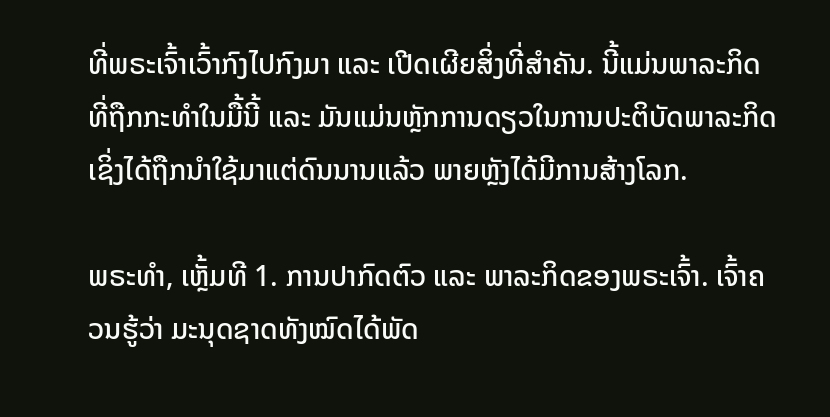ທີ່ພຣະເຈົ້າເວົ້າກົງໄປກົງມາ ແລະ ເປີດເຜີຍສິ່ງທີ່ສໍາຄັນ. ນີ້ແມ່ນພາລະກິດທີ່ຖືກກະທໍາໃນມື້ນີ້ ແລະ ມັນແມ່ນຫຼັກການດຽວໃນການປະຕິບັດພາລະກິດ ເຊິ່ງໄດ້ຖືກນໍາໃຊ້ມາແຕ່ດົນນານແລ້ວ ພາຍຫຼັງໄດ້ມີການສ້າງໂລກ.

ພຣະທຳ, ເຫຼັ້ມທີ 1. ການປາກົດຕົວ ແລະ ພາລະກິດຂອງພຣະເຈົ້າ. ເຈົ້າຄວນຮູ້ວ່າ ມະນຸດຊາດທັງໝົດໄດ້ພັດ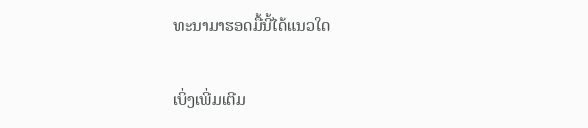ທະນາມາຮອດມື້ນີ້ໄດ້ແນວໃດ

ເບິ່ງເພີ່ມເຕີມ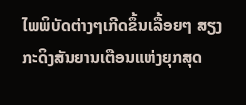ໄພພິບັດຕ່າງໆເກີດຂຶ້ນເລື້ອຍໆ ສຽງກະດິງສັນຍານເຕືອນແຫ່ງຍຸກສຸດ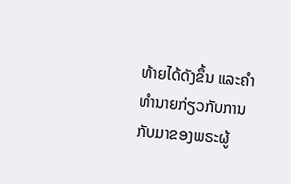ທ້າຍໄດ້ດັງຂຶ້ນ ແລະຄໍາທໍານາຍກ່ຽວກັບການກັບມາຂອງພຣະຜູ້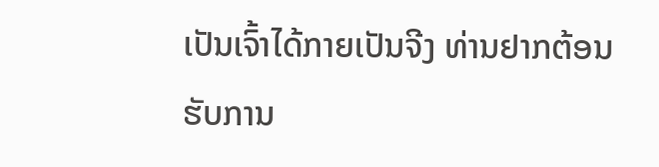ເປັນເຈົ້າໄດ້ກາຍເປັນຈີງ ທ່ານຢາກຕ້ອນຮັບການ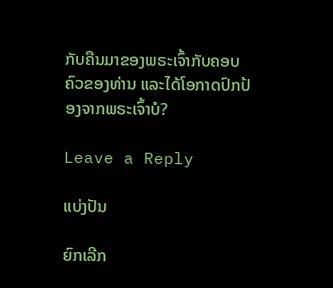ກັບຄືນມາຂອງພຣະເຈົ້າກັບຄອບຄົວຂອງທ່ານ ແລະໄດ້ໂອກາດປົກປ້ອງຈາກພຣະເຈົ້າບໍ?

Leave a Reply

ແບ່ງປັນ

ຍົກເລີກ